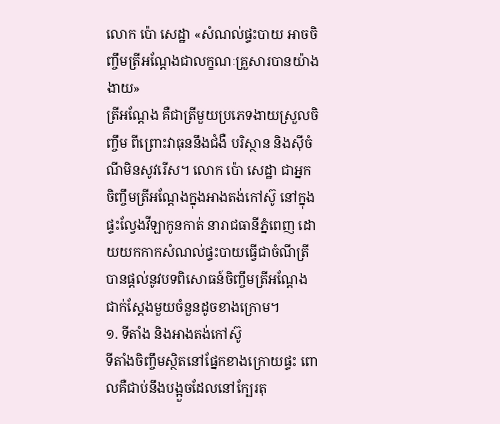លោក ប៉ោ សេដ្ឋា «សំណល់ផ្ទះបាយ អាចចិញ្ចឹមត្រីអណ្តែងជាលក្ខណៈគ្រួសារបានយ៉ាងងាយ»
ត្រីអណ្តែង គឺជាត្រីមួយប្រភេទងាយស្រួលចិញ្ចឹម ពីព្រោះវាធុននឹងជំងឺ បរិស្ថាន និងស៊ីចំណីមិនសូវរើស។ លោក ប៉ោ សេដ្ឋា ជាអ្នកចិញ្ចឹមត្រីអណ្តែងក្នុងអាងតង់កៅស៊ូ នៅក្នុងផ្ទះល្វែងវីឡាកូនកាត់ នារាជធានីភ្នំពេញ ដោយយកកាកសំណល់ផ្ទះបាយធ្វើជាចំណីត្រី បានផ្តល់នូវបទពិសោធន៍ចិញ្ចឹមត្រីអណ្តែងជាក់ស្តែងមួយចំនួនដូចខាងក្រោម។
១. ទីតាំង និងអាងតង់កៅស៊ូ
ទីតាំងចិញ្ចឹមស្ថិតនៅផ្នែកខាងក្រោយផ្ទះ ពោលគឺជាប់នឹងបង្អួចដែលនៅក្បែរតុ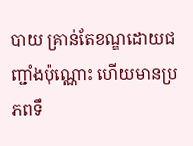បាយ គ្រាន់តែខណ្ឌដោយជញ្ជាំងប៉ុណ្ណោះ ហើយមានប្រភពទឹ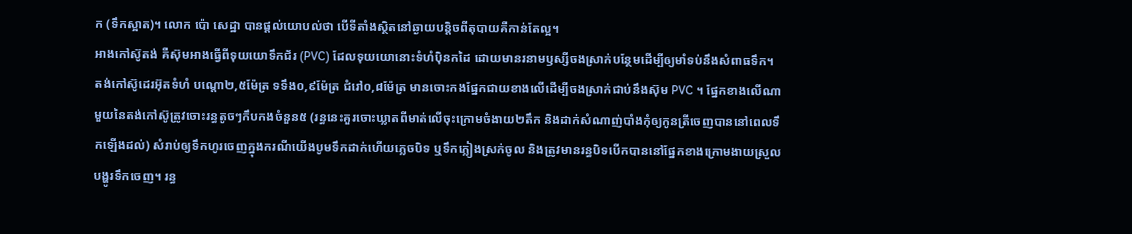ក (ទឹកស្អាត)។ លោក ប៉ោ សេដ្ឋា បានផ្តល់យោបល់ថា បើទីតាំងស្ថិតនៅឆ្ងាយបន្តិចពីតុបាយគឺកាន់តែល្អ។
អាងកៅស៊ូតង់ គឺស៊ុមអាងធ្វើពីទុយយោទឹកជ័រ (PVC) ដែលទុយយោនោះទំហំប៉ិនកដៃ ដោយមានរនាមឫស្សីចងស្រាក់បន្ថែមដើម្បីឲ្យមាំទប់នឹងសំពាធទឹក។ តង់កៅស៊ូដេរអ៊ុតទំហំ បណ្តោ២,៥ម៉ែត្រ ទទឹង០,៩ម៉ែត្រ ជំរៅ០,៨ម៉ែត្រ មានចោះកងផ្នែកជាយខាងលើដើម្បីចងស្រាក់ជាប់នឹងស៊ុម PVC ។ ផ្នែកខាងលើណាមួយនៃតង់កៅស៊ូត្រូវចោះរន្ធតូចៗកឹបកងចំនួន៥ (រន្ធនេះគួរចោះឃ្លាតពីមាត់លើចុះក្រោមចំងាយ២តឹក និងដាក់សំណាញ់បាំងកុំឲ្យកូនត្រីចេញបាននៅពេលទឹកឡើងដល់) សំរាប់ឲ្យទឹកហូរចេញក្នុងករណីយើងបូមទឹកដាក់ហើយភ្លេចបិទ ឬទឹកភ្លៀងស្រក់ចូល និងត្រូវមានរន្ធបិទបើកបាននៅផ្នែកខាងក្រោមងាយស្រួលបង្ហូរទឹកចេញ។ រន្ធ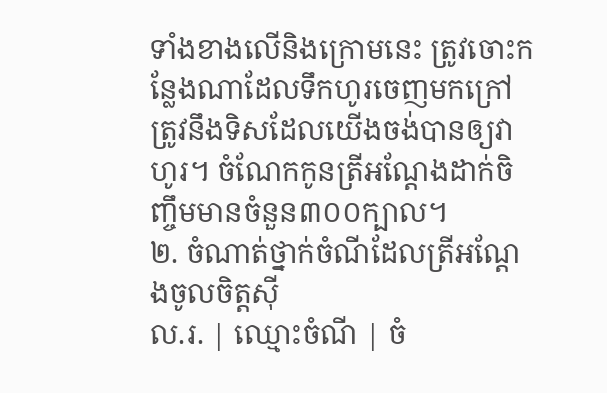ទាំងខាងលើនិងក្រោមនេះ ត្រូវចោះកន្លែងណាដែលទឹកហូរចេញមកក្រៅត្រូវនឹងទិសដែលយើងចង់បានឲ្យវាហូរ។ ចំណែកកូនត្រីអណ្តែងដាក់ចិញ្ចឹមមានចំនួន៣០០ក្បាល។
២. ចំណាត់ថ្នាក់ចំណីដែលត្រីអណ្តែងចូលចិត្តស៊ី
ល.រ. | ឈ្មោះចំណី | ចំ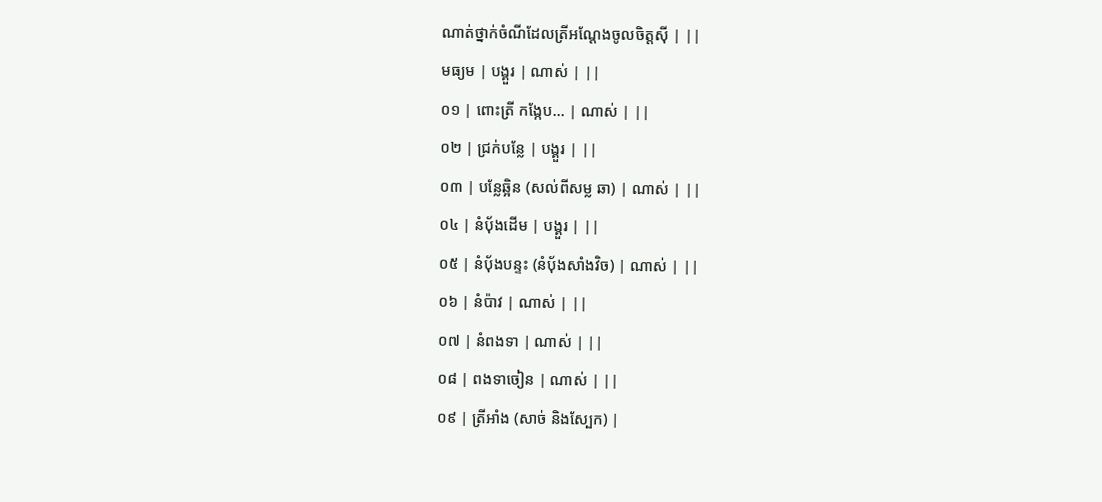ណាត់ថ្នាក់ចំណីដែលត្រីអណ្តែងចូលចិត្តស៊ី | ||
មធ្យម | បង្គួរ | ណាស់ | ||
០១ | ពោះត្រី កង្កែប… | ណាស់ | ||
០២ | ជ្រក់បន្លែ | បង្គួរ | ||
០៣ | បន្លែឆ្អិន (សល់ពីសម្ល ឆា) | ណាស់ | ||
០៤ | នំបុ័ងដើម | បង្គួរ | ||
០៥ | នំបុ័ងបន្ទះ (នំបុ័ងសាំងវិច) | ណាស់ | ||
០៦ | នំប៉ាវ | ណាស់ | ||
០៧ | នំពងទា | ណាស់ | ||
០៨ | ពងទាចៀន | ណាស់ | ||
០៩ | ត្រីអាំង (សាច់ និងស្បែក) |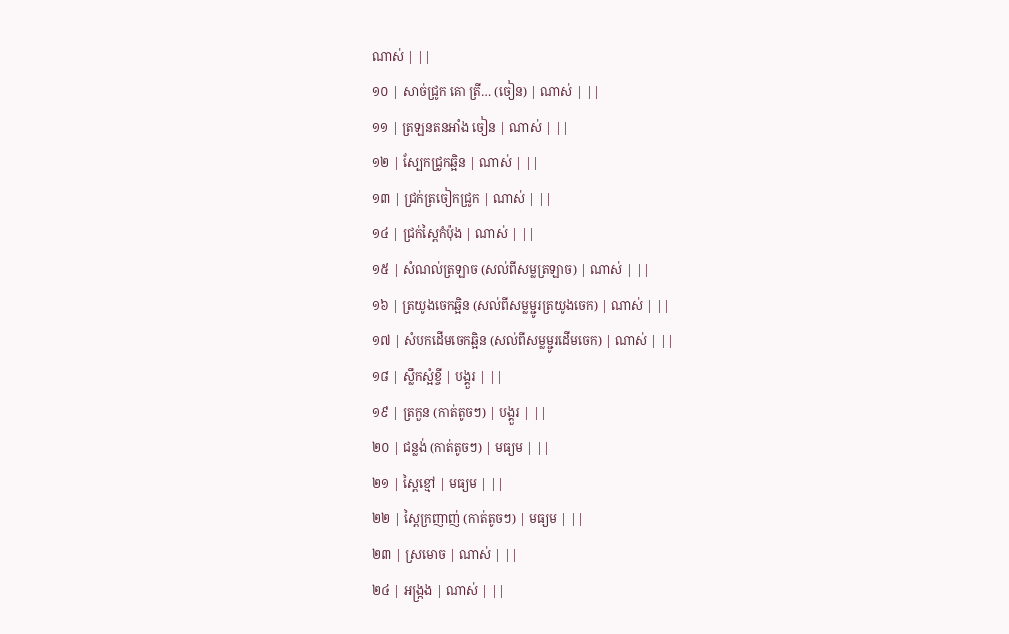ណាស់ | ||
១០ | សាច់ជ្រូក គោ ត្រី… (ចៀន) | ណាស់ | ||
១១ | ត្រឡនតនអាំង ចៀន | ណាស់ | ||
១២ | ស្បែកជ្រូកឆ្អិន | ណាស់ | ||
១៣ | ជ្រក់ត្រចៀកជ្រូក | ណាស់ | ||
១៤ | ជ្រក់ស្ពៃកំប៉ុង | ណាស់ | ||
១៥ | សំណល់ត្រឡាច (សល់ពីសម្លត្រឡាច) | ណាស់ | ||
១៦ | ត្រយូងចេកឆ្អិន (សល់ពីសម្លម្ជូរត្រយូងចេក) | ណាស់ | ||
១៧ | សំបកដើមចេកឆ្អិន (សល់ពីសម្លម្ជូរដើមចេក) | ណាស់ | ||
១៨ | ស្លឹកស្អំខ្ចី | បង្គួរ | ||
១៩ | ត្រកួន (កាត់តូចៗ) | បង្គួរ | ||
២០ | ជន្លង់ (កាត់តូចៗ) | មធ្យម | ||
២១ | ស្ពៃខ្មៅ | មធ្យម | ||
២២ | ស្ពៃក្រញាញ់ (កាត់តូចៗ) | មធ្យម | ||
២៣ | ស្រមោច | ណាស់ | ||
២៤ | អង្រ្កង | ណាស់ | ||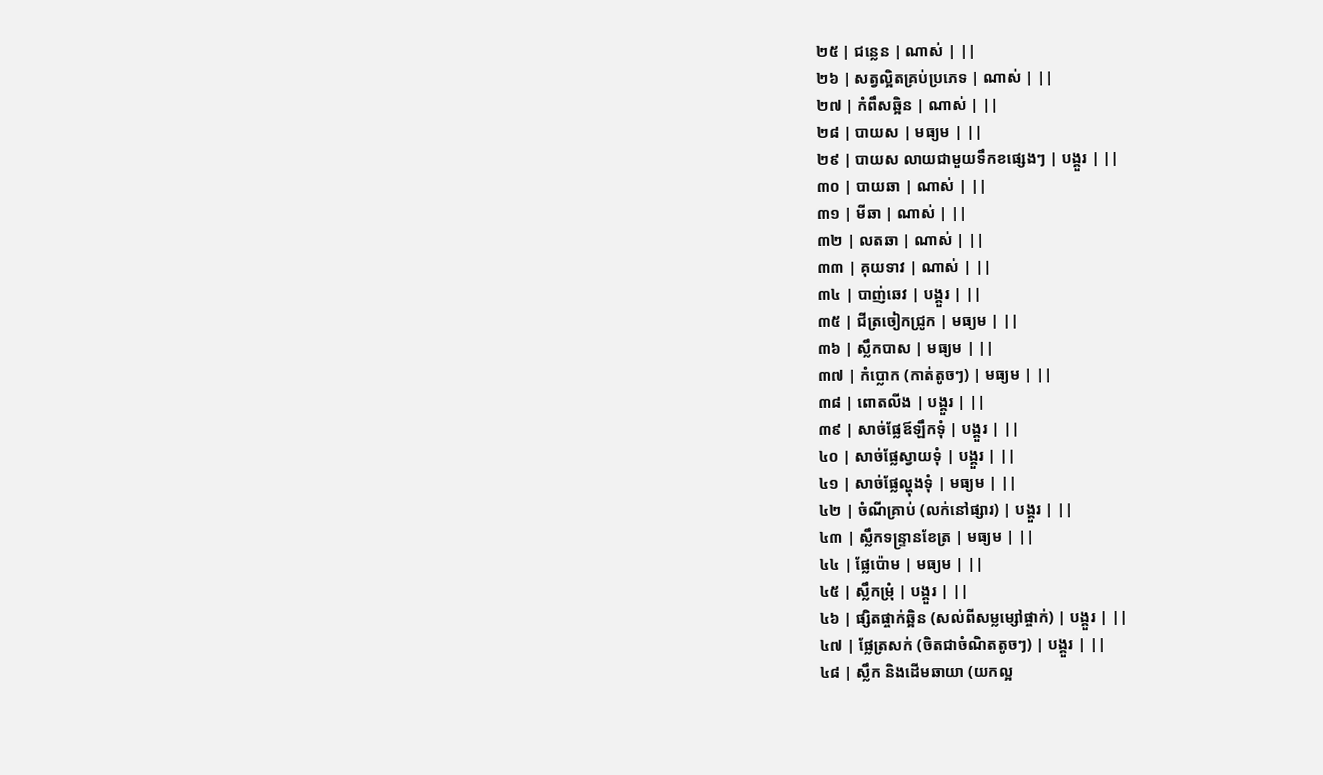២៥ | ជន្លេន | ណាស់ | ||
២៦ | សត្វល្អិតគ្រប់ប្រភេទ | ណាស់ | ||
២៧ | កំពឹសឆ្អិន | ណាស់ | ||
២៨ | បាយស | មធ្យម | ||
២៩ | បាយស លាយជាមួយទឹកខផ្សេងៗ | បង្គួរ | ||
៣០ | បាយឆា | ណាស់ | ||
៣១ | មីឆា | ណាស់ | ||
៣២ | លតឆា | ណាស់ | ||
៣៣ | គុយទាវ | ណាស់ | ||
៣៤ | បាញ់ឆេវ | បង្គួរ | ||
៣៥ | ជីត្រចៀកជ្រូក | មធ្យម | ||
៣៦ | ស្លឹកបាស | មធ្យម | ||
៣៧ | កំប្លោក (កាត់តូចៗ) | មធ្យម | ||
៣៨ | ពោតលីង | បង្គួរ | ||
៣៩ | សាច់ផ្លែឪឡឹកទុំ | បង្គួរ | ||
៤០ | សាច់ផ្លែស្វាយទុំ | បង្គួរ | ||
៤១ | សាច់ផ្លែល្ហុងទុំ | មធ្យម | ||
៤២ | ចំណីគ្រាប់ (លក់នៅផ្សារ) | បង្គួរ | ||
៤៣ | ស្លឹកទន្ទ្រានខែត្រ | មធ្យម | ||
៤៤ | ផ្លែប៉ោម | មធ្យម | ||
៤៥ | ស្លឹកម្រុំ | បង្គួរ | ||
៤៦ | ផ្សិតផ្ចាក់ឆ្អិន (សល់ពីសម្លម្សៅផ្ចាក់) | បង្គួរ | ||
៤៧ | ផ្លែត្រសក់ (ចិតជាចំណិតតូចៗ) | បង្គួរ | ||
៤៨ | ស្លឹក និងដើមឆាយា (យកល្អ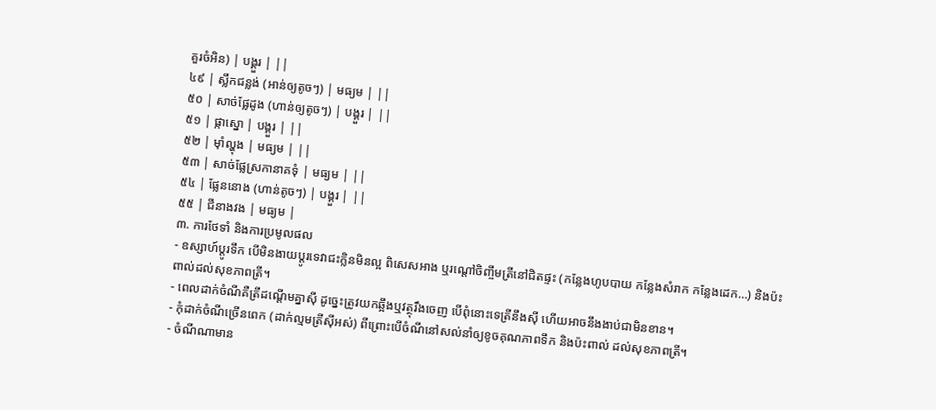គួរចំអិន) | បង្គួរ | ||
៤៩ | ស្លឹកជន្លង់ (អាន់ឲ្យតូចៗ) | មធ្យម | ||
៥០ | សាច់ផ្លែដូង (ហាន់ឲ្យតូចៗ) | បង្គួរ | ||
៥១ | ផ្កាស្នោ | បង្គួរ | ||
៥២ | ម៉ាំល្ហុង | មធ្យម | ||
៥៣ | សាច់ផ្លែស្រកានាគទុំ | មធ្យម | ||
៥៤ | ផ្លែននោង (ហាន់តូចៗ) | បង្គួរ | ||
៥៥ | ជីនាងវង | មធ្យម |
៣. ការថែទាំ និងការប្រមូលផល
- ឧស្សាហ៍ប្តូរទឹក បើមិនងាយប្តូរទេវាជះក្លិនមិនល្អ ពិសេសអាង ឬរណ្តៅចិញ្ចឹមត្រីនៅជិតផ្ទះ (កន្លែងហូបបាយ កន្លែងសំរាក កន្លែងដេក…) និងប៉ះពាល់ដល់សុខភាពត្រី។
- ពេលដាក់ចំណីគឺត្រីដណ្តើមគ្នាស៊ី ដូច្នេះត្រូវយកឆ្អឹងឬវត្ថុរឹងចេញ បើពុំនោះទេត្រីនឹងស៊ី ហើយអាចនឹងងាប់ជាមិនខាន។
- កុំដាក់ចំណីច្រើនពេក (ដាក់ល្មមត្រីស៊ីអស់) ពីព្រោះបើចំណីនៅសល់នាំឲ្យខូចគុណភាពទឹក និងប៉ះពាល់ ដល់សុខភាពត្រី។
- ចំណីណាមាន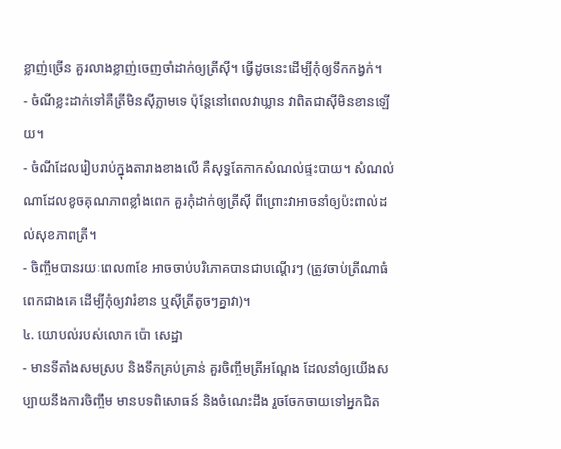ខ្លាញ់ច្រើន គួរលាងខ្លាញ់ចេញចាំដាក់ឲ្យត្រីស៊ី។ ធ្វើដូចនេះដើម្បីកុំឲ្យទឹកកង្វក់។
- ចំណីខ្លះដាក់ទៅគឺត្រីមិនស៊ីភ្លាមទេ ប៉ុន្តែនៅពេលវាឃ្លាន វាពិតជាស៊ីមិនខានឡើយ។
- ចំណីដែលរៀបរាប់ក្នុងតារាងខាងលើ គឺសុទ្ធតែកាកសំណល់ផ្ទះបាយ។ សំណល់ណាដែលខូចគុណភាពខ្លាំងពេក គួរកុំដាក់ឲ្យត្រីស៊ី ពីព្រោះវាអាចនាំឲ្យប៉ះពាល់ដល់សុខភាពត្រី។
- ចិញ្ចឹមបានរយៈពេល៣ខែ អាចចាប់បរិភោគបានជាបណ្ដើរៗ (ត្រូវចាប់ត្រីណាធំពេកជាងគេ ដើម្បីកុំឲ្យវារំខាន ឬស៊ីត្រីតូចៗគ្នាវា)។
៤. យោបល់របស់លោក ប៉ោ សេដ្ឋា
- មានទីតាំងសមស្រប និងទឹកគ្រប់គ្រាន់ គួរចិញ្ចឹមត្រីអណ្តែង ដែលនាំឲ្យយើងសប្បាយនឹងការចិញ្ចឹម មានបទពិសោធន៍ និងចំណេះដឹង រួចចែកចាយទៅអ្នកជិត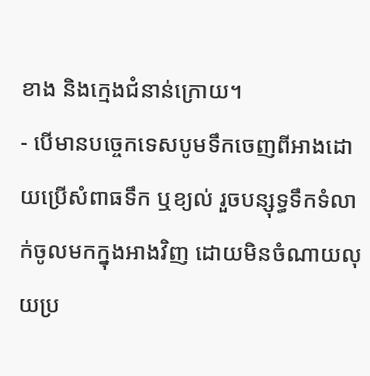ខាង និងក្មេងជំនាន់ក្រោយ។
- បើមានបច្ចេកទេសបូមទឹកចេញពីអាងដោយប្រើសំពាធទឹក ឬខ្យល់ រួចបន្សុទ្ធទឹកទំលាក់ចូលមកក្នុងអាងវិញ ដោយមិនចំណាយលុយប្រ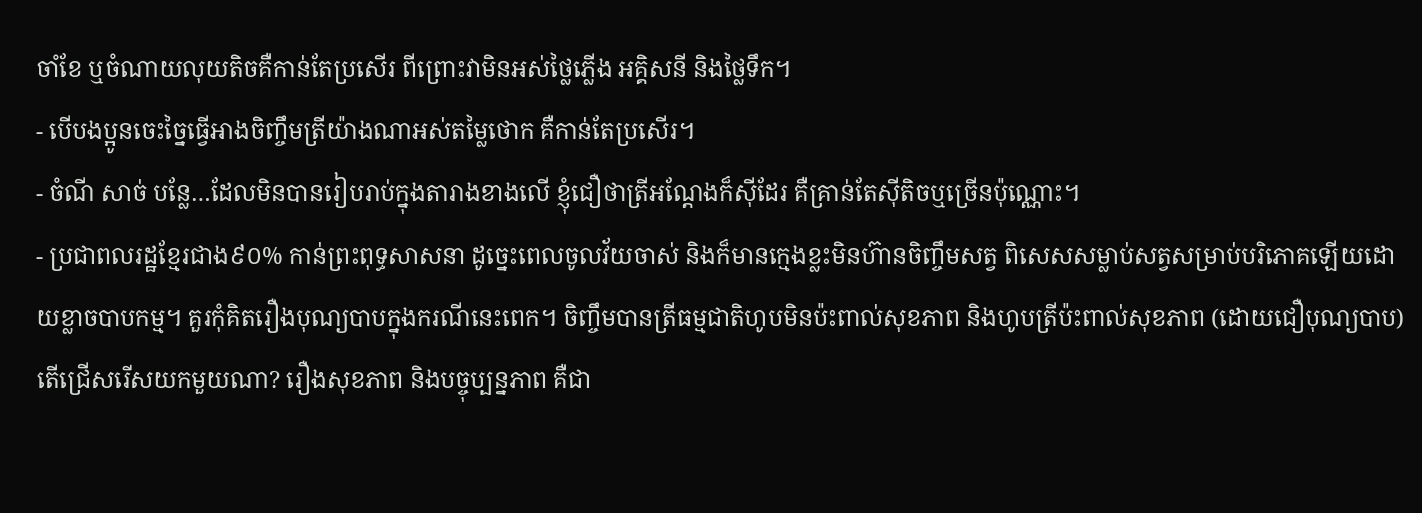ចាំខែ ឬចំណាយលុយតិចគឺកាន់តែប្រសើរ ពីព្រោះវាមិនអស់ថ្លៃភ្លើង អគ្គិសនី និងថ្លៃទឹក។
- បើបងប្អូនចេះច្នៃធ្វើអាងចិញ្ចឹមត្រីយ៉ាងណាអស់តម្លៃថោក គឺកាន់តែប្រសើរ។
- ចំណី សាច់ បន្លែ…ដែលមិនបានរៀបរាប់ក្នុងតារាងខាងលើ ខ្ញុំជឿថាត្រីអណ្តែងក៏ស៊ីដែរ គឺគ្រាន់តែស៊ីតិចឬច្រើនប៉ុណ្ណោះ។
- ប្រជាពលរដ្ឋខ្មែរជាង៩០% កាន់ព្រះពុទ្ធសាសនា ដូច្នេះពេលចូលវ័យចាស់ និងក៏មានក្មេងខ្លះមិនហ៊ានចិញ្ចឹមសត្វ ពិសេសសម្លាប់សត្វសម្រាប់បរិភោគឡើយដោយខ្លាចបាបកម្ម។ គួរកុំគិតរឿងបុណ្យបាបក្នុងករណីនេះពេក។ ចិញ្ចឹមបានត្រីធម្មជាតិហូបមិនប៉ះពាល់សុខភាព និងហូបត្រីប៉ះពាល់សុខភាព (ដោយជឿបុណ្យបាប) តើជ្រើសរើសយកមួយណា? រឿងសុខភាព និងបច្ចុប្បន្នភាព គឺជា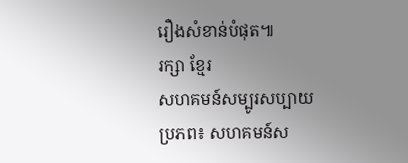រឿងសំខាន់បំផុត៕
រក្សា ខ្មែរ
សហគមន៍សម្បូរសប្បាយ
ប្រភព៖ សហគមន៍ស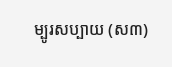ម្បូរសប្បាយ (ស៣)